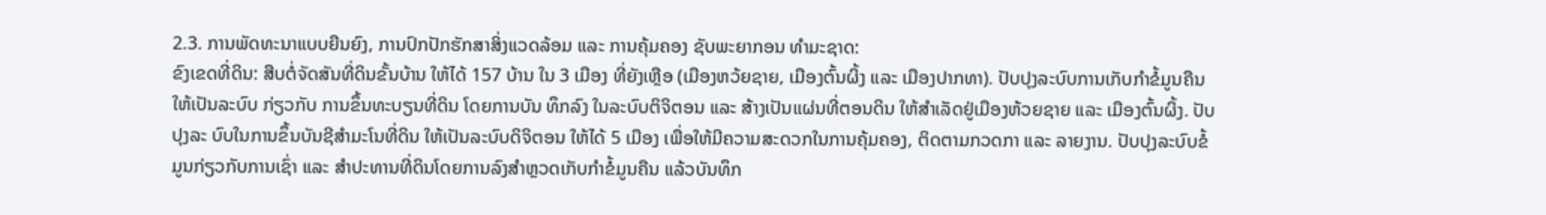2.3. ການພັດທະນາແບບຍືນຍົງ, ການປົກປັກຮັກສາສິ່ງແວດລ້ອມ ແລະ ການຄຸ້ມຄອງ ຊັບພະຍາກອນ ທຳມະຊາດ:
ຂົງເຂດທີ່ດິນ: ສືບຕໍ່ຈັດສັນທີ່ດິນຂັ້ນບ້ານ ໃຫ້ໄດ້ 157 ບ້ານ ໃນ 3 ເມືອງ ທີ່ຍັງເຫຼືອ (ເມືອງຫວ້ຍຊາຍ, ເມືອງຕົ້ນຜິ້ງ ແລະ ເມືອງປາກທາ). ປັບປຸງລະບົບການເກັບກຳຂໍ້ມູນຄືນໃຫ້ເປັນລະບົບ ກ່ຽວກັບ ການຂຶ້ນທະບຽນທີ່ດິນ ໂດຍການບັນ ທຶກລົງ ໃນລະບົບຕິຈິຕອນ ແລະ ສ້າງເປັນແຜ່ນທີ່ຕອນດິນ ໃຫ້ສຳເລັດຢູ່ເມືອງຫ້ວຍຊາຍ ແລະ ເມືອງຕົ້ນຜິ້ງ. ປັບປຸງລະ ບົບໃນການຂຶ້ນບັນຊີສຳມະໂນທີ່ດິນ ໃຫ້ເປັນລະບົບດິຈິຕອນ ໃຫ້ໄດ້ 5 ເມືອງ ເພື່ອໃຫ້ມີຄວາມສະດວກໃນການຄຸ້ມຄອງ, ຕິດຕາມກວດກາ ແລະ ລາຍງານ. ປັບປຸງລະບົບຂໍ້ມູນກ່ຽວກັບການເຊົ່າ ແລະ ສຳປະທານທີ່ດິນໂດຍການລົງສຳຫຼວດເກັບກຳຂໍ້ມູນຄືນ ແລ້ວບັນທຶກ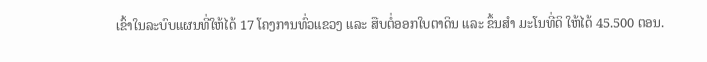ເຂົ້າໃນລະບົບແຜນທີ່ໃຫ້ໄດ້ 17 ໂຄງການທົ່ວແຂວງ ແລະ ສືບຕໍ່ອອກໃບຕາດິນ ແລະ ຂຶ້ນສຳ ມະໂນທີ່ດິ ໃຫ້ໄດ້ 45.500 ຕອນ.